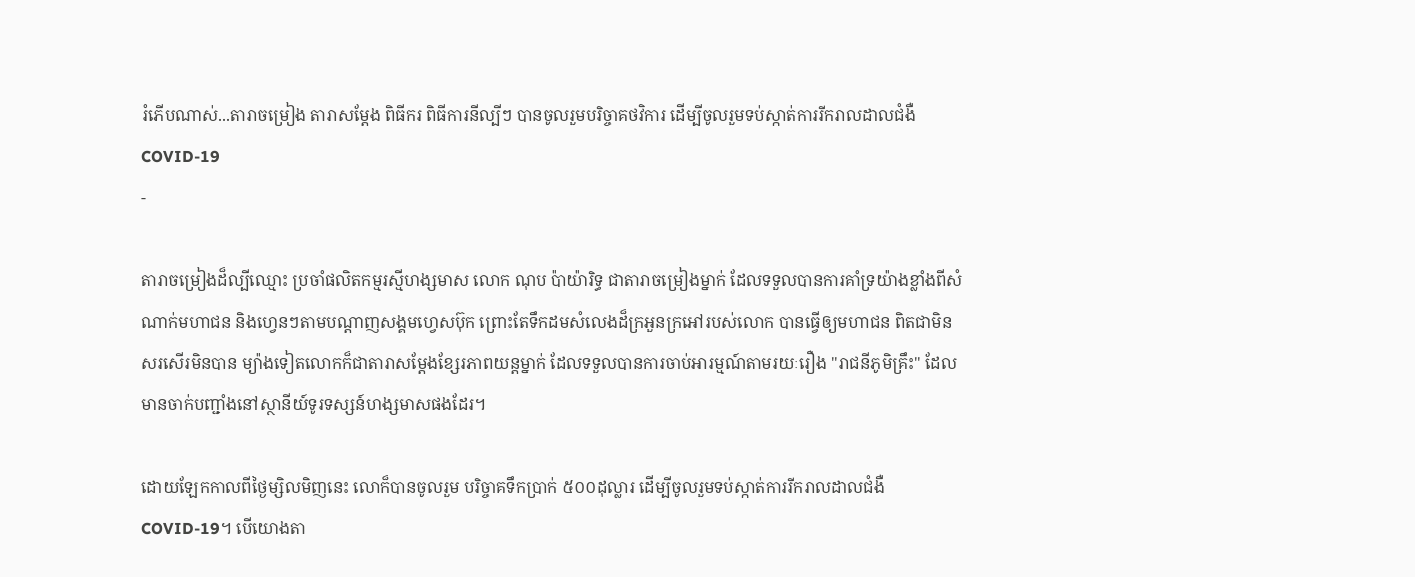រំភើបណាស់...តារាចម្រៀង តារាសម្តែង ពិធីករ ពិធីការនីល្បីៗ បានចូលរួមបរិច្ចាគថវិការ ដើម្បីចូលរួមទប់ស្កាត់ការរីករាលដាលជំងឺCOVID-19
-

តារាចម្រៀងដ៏ល្បីឈ្មោះ ប្រចាំផលិតកម្មរស្មីហង្សមាស លោក ណុប ប៉ាយ៉ារិទ្ធ ជាតារាចម្រៀងម្នាក់ ដែលទទួលបានការគាំទ្រយ៉ាងខ្លាំងពីសំណាក់មហាជន និងហ្វេនៗតាមបណ្តាញសង្គមហ្វេសប៊ុក ព្រោះតែទឹកដមសំលេងដ៏ក្រអួនក្រអៅរបស់លោក បានធ្វើឲ្យមហាជន ពិតជាមិនសរសើរមិនបាន ម្យ៉ាងទៀតលោកក៏ជាតារាសម្តែងខ្សែរភាពយន្តម្នាក់ ដែលទទួលបានការចាប់អារម្មណ៍តាមរយៈរឿង "រាជនីភូមិគ្រឹះ" ដែលមានចាក់បញ្ជាំងនៅស្ថានីយ៍ទូរទស្សន៍ហង្សមាសផងដែរ។

ដោយឡែកកាលពីថ្ងៃម្សិលមិញនេះ លោក៏បានចូលរួម បរិច្ចាគទឹកប្រាក់ ៥០០ដុល្លារ ដើម្បីចូលរួមទប់ស្កាត់ការរីករាលដាលជំងឺCOVID-19។ បើយោងតា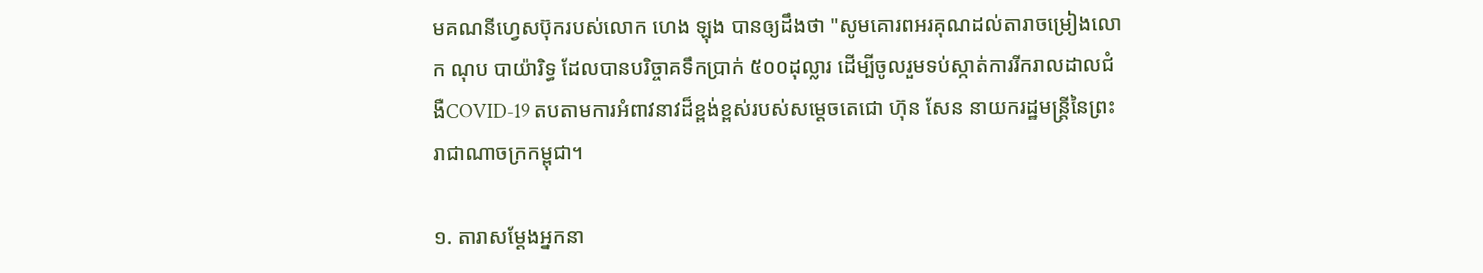មគណនីហ្វេសប៊ុករបស់លោក ហេង ឡុង បានឲ្យដឹងថា "សូមគោរពអរគុណដល់តារាចម្រៀងលោក ណុប បាយ៉ារិទ្ធ ដែលបានបរិច្ចាគទឹកប្រាក់ ៥០០ដុល្លារ ដើម្បីចូលរួមទប់ស្កាត់ការរីករាលដាលជំងឺCOVID-19 តបតាមការអំពាវនាវដ៏ខ្ពង់ខ្ពស់របស់សម្ដេចតេជោ ហ៊ុន សែន នាយករដ្ឋមន្ត្រីនៃព្រះរាជាណាចក្រកម្ពុជា។

១. តារាសម្តែងអ្នកនា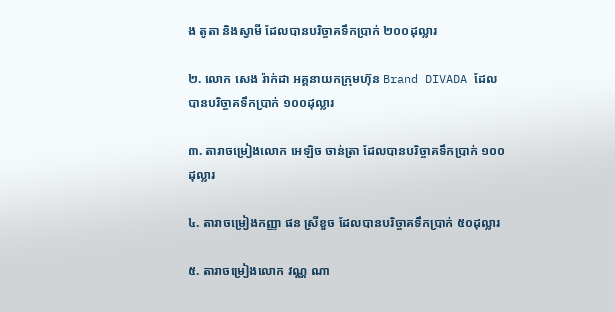ង តូតា និងស្វាមី ដែលបានបរិច្ចាគទឹកប្រាក់ ២០០ដុល្លារ

២. លោក សេង រ៉ាក់ដា អគ្គនាយកក្រុមហ៊ុន Brand DIVADA ដែលបានបរិច្ចាគទឹកប្រាក់ ១០០ដុល្លារ

៣. តារាចម្រៀងលោក អេឡិច ចាន់ត្រា ដែលបានបរិច្ចាគទឹកប្រាក់ ១០០ដុល្លារ

៤. តារាចម្រៀងកញ្ញា ផន ស្រីខួច ដែលបានបរិច្ចាគទឹកប្រាក់ ៥០ដុល្លារ

៥. តារាចម្រៀងលោក វណ្ណ ណា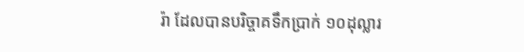រ៉ា ដែលបានបរិច្ចាគទឹកប្រាក់ ១០ដុល្លារ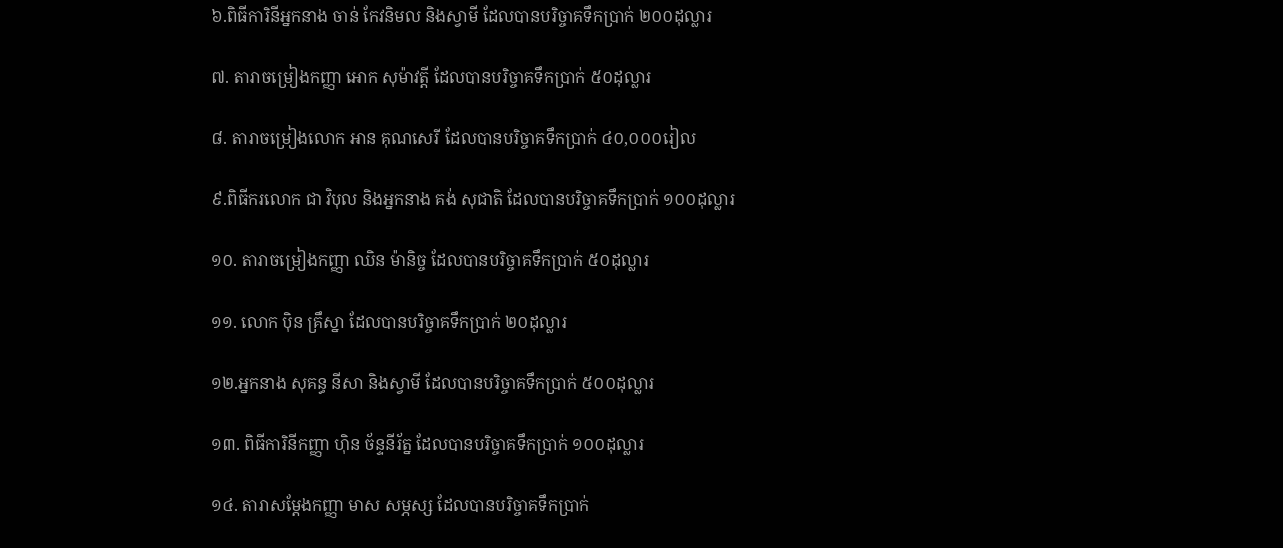៦.ពិធីការិនីអ្នកនាង ចាន់ កែវនិមល និងស្វាមី ដែលបានបរិច្ចាគទឹកប្រាក់ ២០០ដុល្លារ

៧. តារាចម្រៀងកញ្ញា អោក សុម៉ាវត្តី ដែលបានបរិច្ចាគទឹកប្រាក់ ៥០ដុល្លារ

៨. តារាចម្រៀងលោក អាន គុណសេរី ដែលបានបរិច្ចាគទឹកប្រាក់ ៤០,០០០រៀល

៩.ពិធីករលោក ជា វិបុល និងអ្នកនាង គង់ សុជាតិ ដែលបានបរិច្ចាគទឹកប្រាក់ ១០០ដុល្លារ

១០. តារាចម្រៀងកញ្ញា ឈិន ម៉ានិច្ច ដែលបានបរិច្ចាគទឹកប្រាក់ ៥០ដុល្លារ

១១. លោក ប៉ិន គ្រឹស្នា ដែលបានបរិច្ចាគទឹកប្រាក់ ២០ដុល្លារ

១២.អ្នកនាង សុគន្ធ នីសា និងស្វាមី ដែលបានបរិច្ចាគទឹកប្រាក់ ៥០០ដុល្លារ

១៣. ពិធីការិនីកញ្ញា ហ៊ិន ច័ន្ទនីរ័ត្ន ដែលបានបរិច្ចាគទឹកប្រាក់ ១០០ដុល្លារ

១៤. តារាសម្តែងកញ្ញា មាស សម្ភស្ស ដែលបានបរិច្ចាគទឹកប្រាក់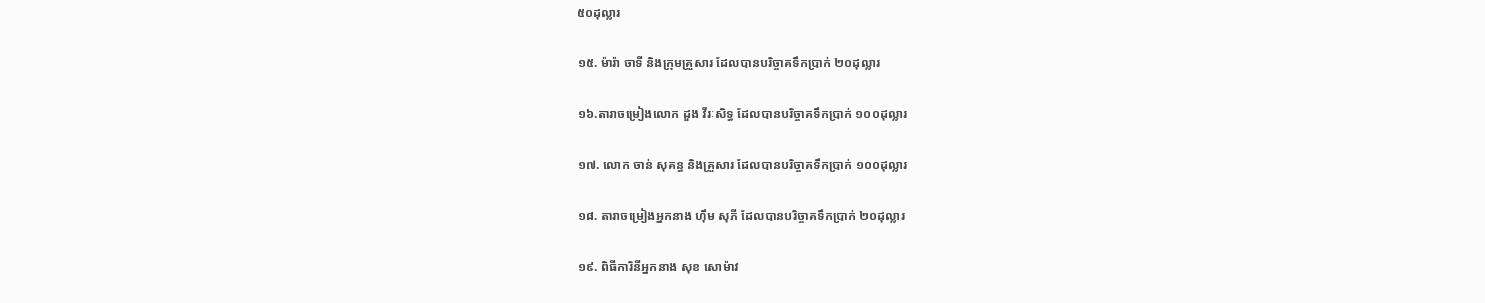៥០ដុល្លារ

១៥. ម៉ារ៉ា ចាទី និងក្រុមគ្រួសារ ដែលបានបរិច្ចាគទឹកប្រាក់ ២០ដុល្លារ

១៦.តារាចម្រៀងលោក ដួង វីរៈសិទ្ធ ដែលបានបរិច្ចាគទឹកប្រាក់ ១០០ដុល្លារ

១៧. លោក ចាន់ សុគន្ធ និងគ្រួសារ ដែលបានបរិច្ចាគទឹកប្រាក់ ១០០ដុល្លារ

១៨. តារាចម្រៀងអ្នកនាង ហ៊ឹម សុភី ដែលបានបរិច្ចាគទឹកប្រាក់ ២០ដុល្លារ

១៩. ពិធីការិនីអ្នកនាង សុខ សោម៉ាវ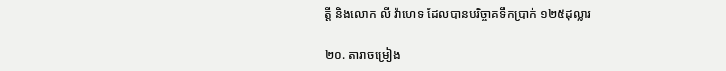ត្តី និងលោក លី វ៉ាហេទ ដែលបានបរិច្ចាគទឹកប្រាក់ ១២៥ដុល្លារ

២០. តារាចម្រៀង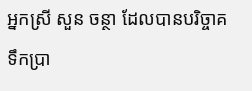អ្នកស្រី សួន ចន្ថា ដែលបានបរិច្ចាគទឹកប្រា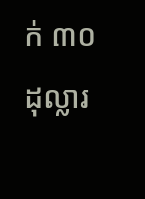ក់ ៣០ដុល្លារ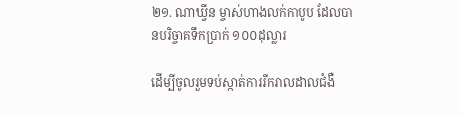២១. ណាឃ្វីន ម្ចាស់ហាងលក់កាបូប ដែលបានបរិច្ចាគទឹកប្រាក់ ១០០ដុល្លារ

ដើម្បីចូលរួមទប់ស្កាត់ការរីករាលដាលជំងឺ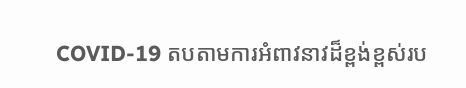COVID-19 តបតាមការអំពាវនាវដ៏ខ្ពង់ខ្ពស់រប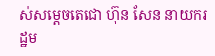ស់សម្ដេចតេជោ ហ៊ុន សែន នាយករដ្ឋម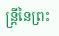ន្ត្រីនៃព្រះ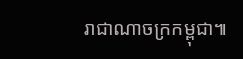រាជាណាចក្រកម្ពុជា៕